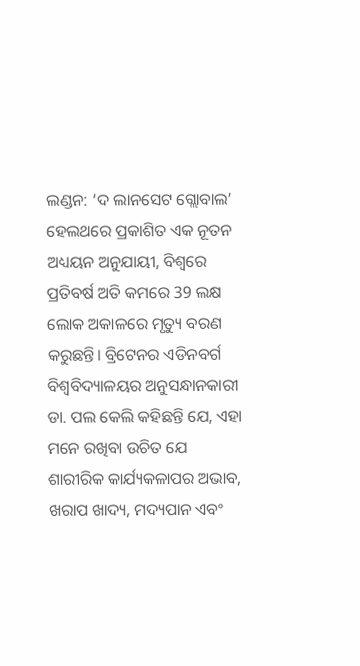ଲଣ୍ଡନ: ‘ଦ ଲାନସେଟ ଗ୍ଲୋବାଲ’ ହେଲଥରେ ପ୍ରକାଶିତ ଏକ ନୂତନ ଅଧ୍ୟୟନ ଅନୁଯାୟୀ, ବିଶ୍ବରେ ପ୍ରତିବର୍ଷ ଅତି କମରେ 39 ଲକ୍ଷ ଲୋକ ଅକାଳରେ ମୃତ୍ୟୁ ବରଣ କରୁଛନ୍ତି। ବ୍ରିଟେନର ଏଡିନବର୍ଗ ବିଶ୍ୱବିଦ୍ୟାଳୟର ଅନୁସନ୍ଧାନକାରୀ ଡା. ପଲ କେଲି କହିଛନ୍ତି ଯେ, ଏହା ମନେ ରଖିବା ଉଚିତ ଯେ ଶାରୀରିକ କାର୍ଯ୍ୟକଳାପର ଅଭାବ, ଖରାପ ଖାଦ୍ୟ, ମଦ୍ୟପାନ ଏବଂ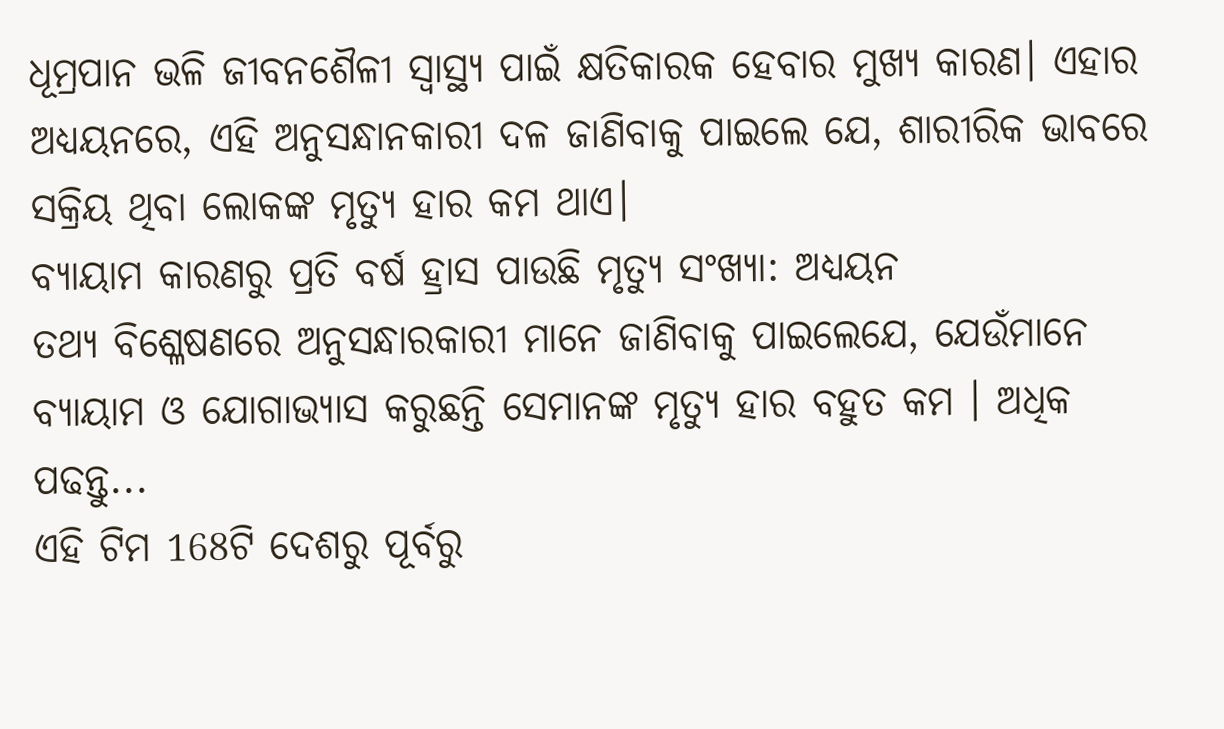ଧୂମ୍ରପାନ ଭଳି ଜୀବନଶୈଳୀ ସ୍ୱାସ୍ଥ୍ୟ ପାଇଁ କ୍ଷତିକାରକ ହେବାର ମୁଖ୍ୟ କାରଣ। ଏହାର ଅଧ୍ୟୟନରେ, ଏହି ଅନୁସନ୍ଧାନକାରୀ ଦଳ ଜାଣିବାକୁ ପାଇଲେ ଯେ, ଶାରୀରିକ ଭାବରେ ସକ୍ରିୟ ଥିବା ଲୋକଙ୍କ ମୃତ୍ୟୁ ହାର କମ ଥାଏ।
ବ୍ୟାୟାମ କାରଣରୁ ପ୍ରତି ବର୍ଷ ହ୍ରାସ ପାଉଛି ମୃତ୍ୟୁ ସଂଖ୍ୟା: ଅଧ୍ୟୟନ
ତଥ୍ୟ ବିଶ୍ଳେଷଣରେ ଅନୁସନ୍ଧାରକାରୀ ମାନେ ଜାଣିବାକୁ ପାଇଲେଯେ, ଯେଉଁମାନେ ବ୍ୟାୟାମ ଓ ଯୋଗାଭ୍ୟାସ କରୁଛନ୍ତି ସେମାନଙ୍କ ମୃତ୍ୟୁ ହାର ବହୁତ କମ । ଅଧିକ ପଢନ୍ତୁ...
ଏହି ଟିମ 168ଟି ଦେଶରୁ ପୂର୍ବରୁ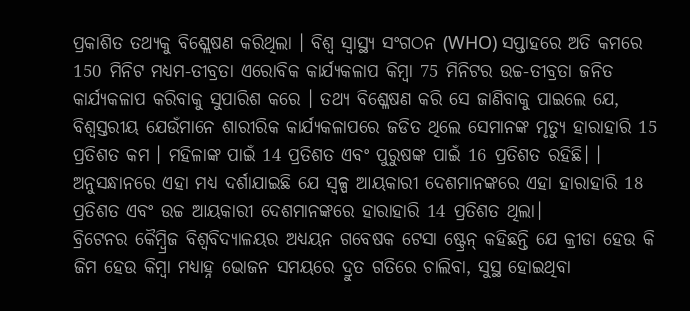ପ୍ରକାଶିତ ତଥ୍ୟକୁ ବିଶ୍ଲେଷଣ କରିଥିଲା । ବିଶ୍ୱ ସ୍ୱାସ୍ଥ୍ୟ ସଂଗଠନ (WHO) ସପ୍ତାହରେ ଅତି କମରେ 150 ମିନିଟ ମଧ୍ୟମ-ତୀବ୍ରତା ଏରୋବିକ କାର୍ଯ୍ୟକଳାପ କିମ୍ବା 75 ମିନିଟର ଉଚ୍ଚ-ତୀବ୍ରତା ଜନିତ କାର୍ଯ୍ୟକଳାପ କରିବାକୁ ସୁପାରିଶ କରେ । ତଥ୍ୟ ବିଶ୍ଳେଷଣ କରି ସେ ଜାଣିବାକୁ ପାଇଲେ ଯେ, ବିଶ୍ବସ୍ତରୀୟ ଯେଉଁମାନେ ଶାରୀରିକ କାର୍ଯ୍ୟକଳାପରେ ଜଡିତ ଥିଲେ ସେମାନଙ୍କ ମୃତ୍ୟୁ ହାରାହାରି 15 ପ୍ରତିଶତ କମ । ମହିଳାଙ୍କ ପାଇଁ 14 ପ୍ରତିଶତ ଏବଂ ପୁରୁଷଙ୍କ ପାଇଁ 16 ପ୍ରତିଶତ ରହିଛି। । ଅନୁସନ୍ଧାନରେ ଏହା ମଧ୍ୟ ଦର୍ଶାଯାଇଛି ଯେ ସ୍ୱଳ୍ପ ଆୟକାରୀ ଦେଶମାନଙ୍କରେ ଏହା ହାରାହାରି 18 ପ୍ରତିଶତ ଏବଂ ଉଚ୍ଚ ଆୟକାରୀ ଦେଶମାନଙ୍କରେ ହାରାହାରି 14 ପ୍ରତିଶତ ଥିଲା।
ବ୍ରିଟେନର କୈମ୍ବ୍ରିଜ ବିଶ୍ୱବିଦ୍ୟାଳୟର ଅଧ୍ୟୟନ ଗବେଷକ ଟେସା ଷ୍ଟ୍ରେନ୍ କହିଛନ୍ତି ଯେ କ୍ରୀଡା ହେଉ କି ଜିମ ହେଉ କିମ୍ବା ମଧ୍ୟାହ୍ନ ଭୋଜନ ସମୟରେ ଦ୍ରୁତ ଗତିରେ ଚାଲିବା, ସୁସ୍ଥ ହୋଇଥିବା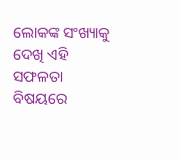ଲୋକଙ୍କ ସଂଖ୍ୟାକୁ ଦେଖି ଏହି ସଫଳତା ବିଷୟରେ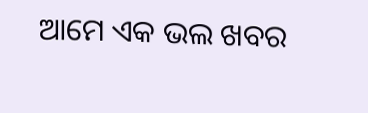ଆମେ ଏକ ଭଲ ଖବର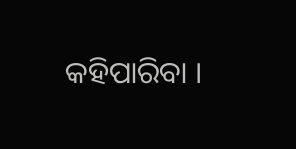କହିପାରିବା ।